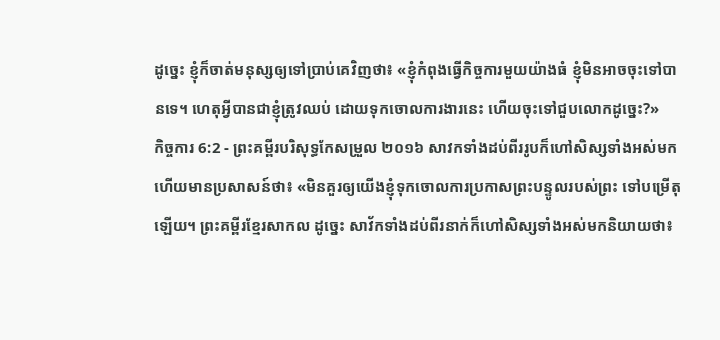ដូច្នេះ ខ្ញុំក៏ចាត់មនុស្សឲ្យទៅប្រាប់គេវិញថា៖ «ខ្ញុំកំពុងធ្វើកិច្ចការមួយយ៉ាងធំ ខ្ញុំមិនអាចចុះទៅបានទេ។ ហេតុអ្វីបានជាខ្ញុំត្រូវឈប់ ដោយទុកចោលការងារនេះ ហើយចុះទៅជួបលោកដូច្នេះ?»
កិច្ចការ 6:2 - ព្រះគម្ពីរបរិសុទ្ធកែសម្រួល ២០១៦ សាវកទាំងដប់ពីររូបក៏ហៅសិស្សទាំងអស់មក ហើយមានប្រសាសន៍ថា៖ «មិនគួរឲ្យយើងខ្ញុំទុកចោលការប្រកាសព្រះបន្ទូលរបស់ព្រះ ទៅបម្រើតុឡើយ។ ព្រះគម្ពីរខ្មែរសាកល ដូច្នេះ សាវ័កទាំងដប់ពីរនាក់ក៏ហៅសិស្សទាំងអស់មកនិយាយថា៖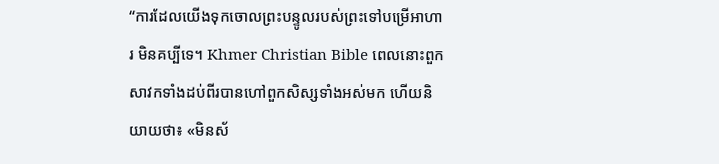“ការដែលយើងទុកចោលព្រះបន្ទូលរបស់ព្រះទៅបម្រើអាហារ មិនគប្បីទេ។ Khmer Christian Bible ពេលនោះពួកសាវកទាំងដប់ពីរបានហៅពួកសិស្សទាំងអស់មក ហើយនិយាយថា៖ «មិនស័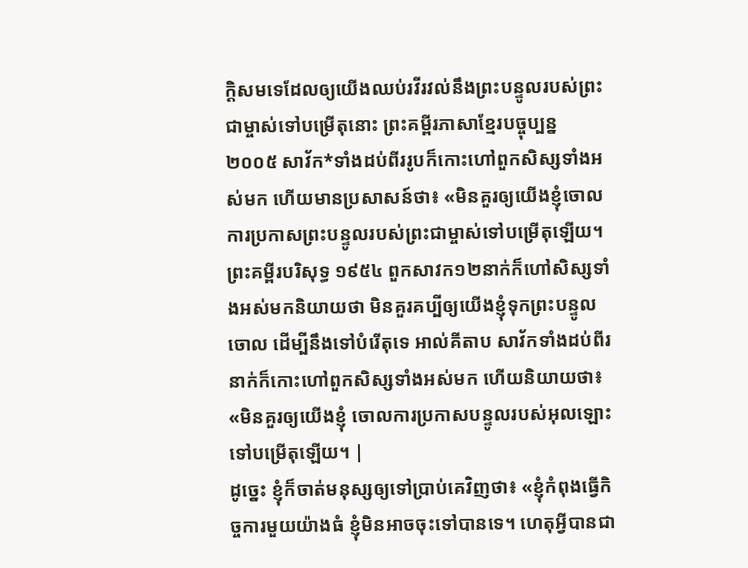ក្ដិសមទេដែលឲ្យយើងឈប់រវីរវល់នឹងព្រះបន្ទូលរបស់ព្រះជាម្ចាស់ទៅបម្រើតុនោះ ព្រះគម្ពីរភាសាខ្មែរបច្ចុប្បន្ន ២០០៥ សាវ័ក*ទាំងដប់ពីររូបក៏កោះហៅពួកសិស្សទាំងអស់មក ហើយមានប្រសាសន៍ថា៖ «មិនគួរឲ្យយើងខ្ញុំចោលការប្រកាសព្រះបន្ទូលរបស់ព្រះជាម្ចាស់ទៅបម្រើតុឡើយ។ ព្រះគម្ពីរបរិសុទ្ធ ១៩៥៤ ពួកសាវក១២នាក់ក៏ហៅសិស្សទាំងអស់មកនិយាយថា មិនគួរគប្បីឲ្យយើងខ្ញុំទុកព្រះបន្ទូលចោល ដើម្បីនឹងទៅបំរើតុទេ អាល់គីតាប សាវ័កទាំងដប់ពីរនាក់ក៏កោះហៅពួកសិស្សទាំងអស់មក ហើយនិយាយថា៖ «មិនគួរឲ្យយើងខ្ញុំ ចោលការប្រកាសបន្ទូលរបស់អុលឡោះទៅបម្រើតុឡើយ។ |
ដូច្នេះ ខ្ញុំក៏ចាត់មនុស្សឲ្យទៅប្រាប់គេវិញថា៖ «ខ្ញុំកំពុងធ្វើកិច្ចការមួយយ៉ាងធំ ខ្ញុំមិនអាចចុះទៅបានទេ។ ហេតុអ្វីបានជា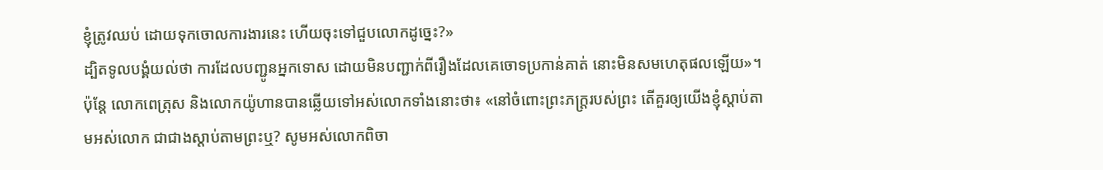ខ្ញុំត្រូវឈប់ ដោយទុកចោលការងារនេះ ហើយចុះទៅជួបលោកដូច្នេះ?»
ដ្បិតទូលបង្គំយល់ថា ការដែលបញ្ជូនអ្នកទោស ដោយមិនបញ្ជាក់ពីរឿងដែលគេចោទប្រកាន់គាត់ នោះមិនសមហេតុផលឡើយ»។
ប៉ុន្ដែ លោកពេត្រុស និងលោកយ៉ូហានបានឆ្លើយទៅអស់លោកទាំងនោះថា៖ «នៅចំពោះព្រះភក្ត្ររបស់ព្រះ តើគួរឲ្យយើងខ្ញុំស្តាប់តាមអស់លោក ជាជាងស្តាប់តាមព្រះឬ? សូមអស់លោកពិចា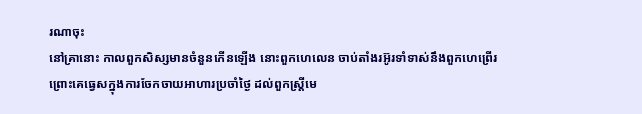រណាចុះ
នៅគ្រានោះ កាលពួកសិស្សមានចំនួនកើនឡើង នោះពួកហេលេន ចាប់តាំងរអ៊ូរទាំទាស់នឹងពួកហេព្រើរ ព្រោះគេធ្វេសក្នុងការចែកចាយអាហារប្រចាំថ្ងៃ ដល់ពួកស្ត្រីមេ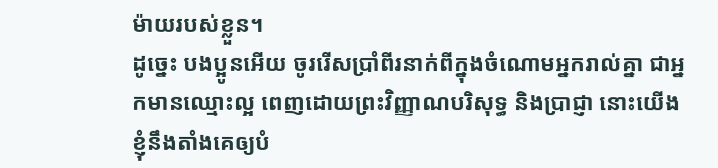ម៉ាយរបស់ខ្លួន។
ដូច្នេះ បងប្អូនអើយ ចូររើសប្រាំពីរនាក់ពីក្នុងចំណោមអ្នករាល់គ្នា ជាអ្នកមានឈ្មោះល្អ ពេញដោយព្រះវិញ្ញាណបរិសុទ្ធ និងប្រាជ្ញា នោះយើងខ្ញុំនឹងតាំងគេឲ្យបំ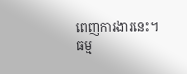ពេញការងារនេះ។
ធម្ម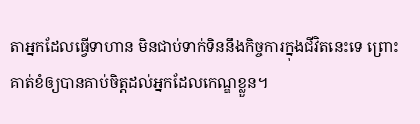តាអ្នកដែលធ្វើទាហាន មិនជាប់ទាក់ទិននឹងកិច្ចការក្នុងជីវិតនេះទេ ព្រោះគាត់ខំឲ្យបានគាប់ចិត្តដល់អ្នកដែលកេណ្ឌខ្លួន។